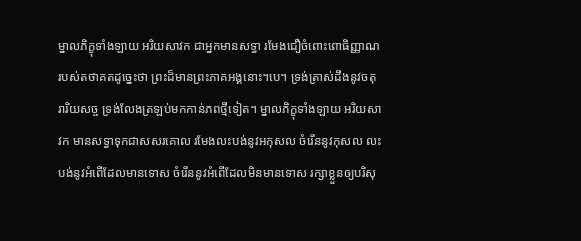ម្នាលភិក្ខុទាំងឡាយ អរិយសាវក ជាអ្នកមានសទ្ធា រមែងជឿចំពោះពោធិញ្ញាណ របស់តថាគតដូច្នេះថា ព្រះដ៏មានព្រះភាគអង្គនោះ។បេ។ ទ្រង់ត្រាស់ដឹងនូវចតុរារិយសច្ច ទ្រង់លែងត្រឡប់មកកាន់ភពថ្មីទៀត។ ម្នាលភិក្ខុទាំងឡាយ អរិយសាវក មានសទ្ធាទុកជាសសរគោល រមែងលះបង់នូវអកុសល ចំរើននូវកុសល លះបង់នូវអំពើដែលមានទោស ចំរើននូវអំពើដែលមិនមានទោស រក្សាខ្លួនឲ្យបរិសុ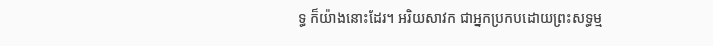ទ្ធ ក៏យ៉ាងនោះដែរ។ អរិយសាវក ជាអ្នកប្រកបដោយព្រះសទ្ធម្ម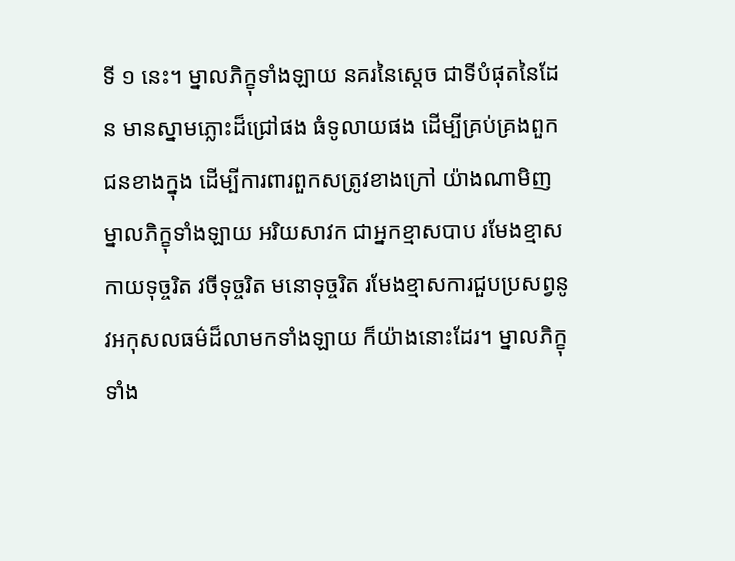ទី ១ នេះ។ ម្នាលភិក្ខុទាំងឡាយ នគរនៃស្តេច ជាទីបំផុតនៃដែន មានស្នាមភ្លោះដ៏ជ្រៅផង ធំទូលាយផង ដើម្បីគ្រប់គ្រងពួកជនខាងក្នុង ដើម្បីការពារពួកសត្រូវខាងក្រៅ យ៉ាងណាមិញ ម្នាលភិក្ខុទាំងឡាយ អរិយសាវក ជាអ្នកខ្មាសបាប រមែងខ្មាសកាយទុច្ចរិត វចីទុច្ចរិត មនោទុច្ចរិត រមែងខ្មាសការជួបប្រសព្វនូវអកុសលធម៌ដ៏លាមកទាំងឡាយ ក៏យ៉ាងនោះដែរ។ ម្នាលភិក្ខុទាំង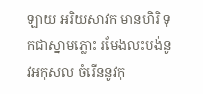ឡាយ អរិយសាវក មានហិរិ ទុកជាស្នាមភ្លោះ រមែងលះបង់នូវអកុសល ចំរើននូវកុ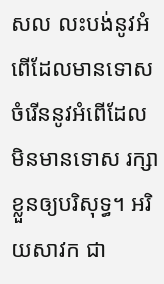សល លះបង់នូវអំពើដែលមានទោស ចំរើននូវអំពើដែលមិនមានទោស រក្សាខ្លួនឲ្យបរិសុទ្ធ។ អរិយសាវក ជា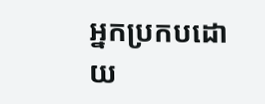អ្នកប្រកបដោយ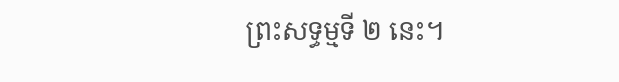ព្រះសទ្ធម្មទី ២ នេះ។